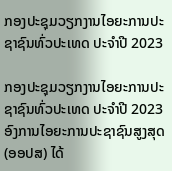ກອງປະຊຸມວຽກງານໄອຍະການປະຊາຊົນທົ່ວປະເທດ ປະຈໍາປີ 2023

ກອງປະຊຸມວຽກງານໄອຍະການປະຊາຊົນທົ່ວປະເທດ ປະຈໍາປີ 2023
ອົງການໄອຍະການປະຊາຊົນສູງສຸດ (ອອປສ) ໄດ້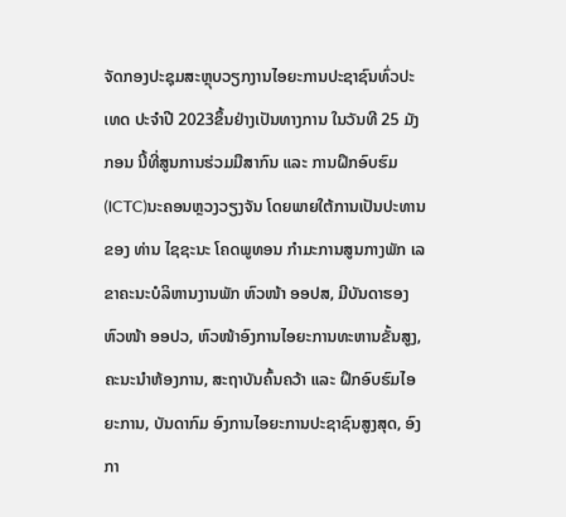ຈັດກອງປະຊຸມສະຫຼຸບວຽກງານໄອຍະການປະຊາຊົນທົ່ວປະເທດ ປະຈໍາປີ 2023ຂຶ້ນຢ່າງເປັນທາງການ ໃນວັນທີ 25 ມັງກອນ ນີ້ທີ່ສູນການຮ່ວມມືສາກົນ ແລະ ການຝຶກອົບຮົມ (ICTC)ນະຄອນຫຼວງວຽງຈັນ ໂດຍພາຍໃຕ້ການເປັນປະທານຂອງ ທ່ານ ໄຊຊະນະ ໂຄດພູທອນ ກໍາມະການສູນກາງພັກ ເລຂາຄະນະບໍລິຫານງານພັກ ຫົວໜ້າ ອອປສ, ມີບັນດາຮອງຫົວໜ້າ ອອປວ, ຫົວໜ້າອົງການໄອຍະການທະຫານຂັ້ນສູງ, ຄະນະນຳຫ້ອງການ, ສະຖາບັນຄົ້ນຄວ້າ ແລະ ຝຶກອົບຮົມໄອຍະການ, ບັນດາກົມ ອົງການໄອຍະການປະຊາຊົນສູງສຸດ, ອົງກາ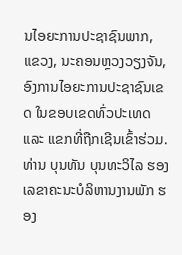ນໄອຍະການປະຊາຊົນພາກ, ແຂວງ, ນະຄອນຫຼວງວຽງຈັນ, ອົງການໄອຍະການປະຊາຊົນເຂດ ໃນຂອບເຂດທົ່ວປະເທດ  ແລະ ແຂກທີ່ຖືກເຊີນເຂົ້າຮ່ວມ.
ທ່ານ ບຸນທັນ ບຸນທະວິໄລ ຮອງເລຂາຄະນະບໍລິຫານງານພັກ ຮອງ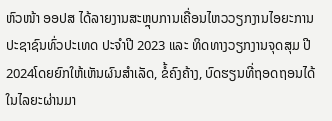ຫົວໜ້າ ອອປສ ໄດ້ລາຍງານສະຫຼຸບການເຄື່ອນໄຫວວຽກງານໄອຍະການປະຊາຊົນທົ່ວປະເທດ ປະຈໍາປີ 2023 ແລະ ທິດທາງວຽກງານຈຸດສຸມ ປີ 2024ໂດຍຍົກໃຫ້ເຫັນຜົນສໍາເລັດ, ຂໍ້ຄົງຄ້າງ, ບົດຮຽນທີ່ຖອດຖອນໄດ້ໃນໄລຍະຜ່ານມາ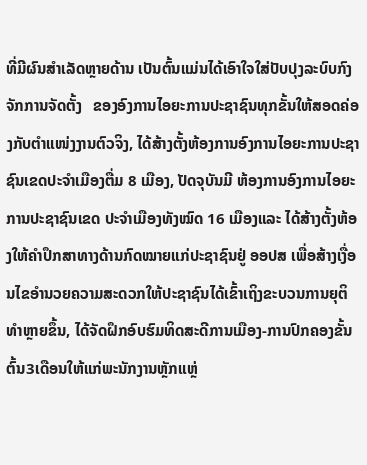ທີ່ມີຜົນສຳເລັດຫຼາຍດ້ານ ເປັນຕົ້ນແມ່ນໄດ້ເອົາໃຈໃສ່ປັບປຸງລະບົບກົງຈັກການຈັດຕັ້ງ   ຂອງອົງການໄອຍະການປະຊາຊົນທຸກຂັ້ນໃຫ້ສອດຄ່ອງກັບຕໍາແໜ່ງງານຕົວຈິງ, ໄດ້ສ້າງຕັ້ງຫ້ອງການອົງການໄອຍະການປະຊາຊົນເຂດປະຈຳເມືອງຕື່ມ 8 ເມືອງ, ປັດຈຸບັນມີ ຫ້ອງການອົງການໄອຍະການປະຊາຊົນເຂດ ປະຈໍາເມືອງທັງໝົດ 16 ເມືອງແລະ ໄດ້ສ້າງຕັ້ງຫ້ອງໃຫ້ຄໍາປຶກສາທາງດ້ານກົດໝາຍແກ່ປະຊາຊົນຢູ່ ອອປສ ເພື່ອສ້າງເງື່ອນໄຂອໍານວຍຄວາມສະດວກໃຫ້ປະຊາຊົນໄດ້ເຂົ້າເຖິງຂະບວນການຍຸຕິທໍາຫຼາຍຂຶ້ນ, ໄດ້ຈັດຝຶກອົບຮົມທິດສະດີການເມືອງ-ການປົກຄອງຂັ້ນຕົ້ນ3ເດືອນໃຫ້ແກ່ພະນັກງານຫຼັກແຫຼ່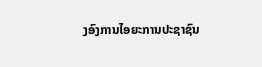ງອົງການໄອຍະການປະຊາຊົນ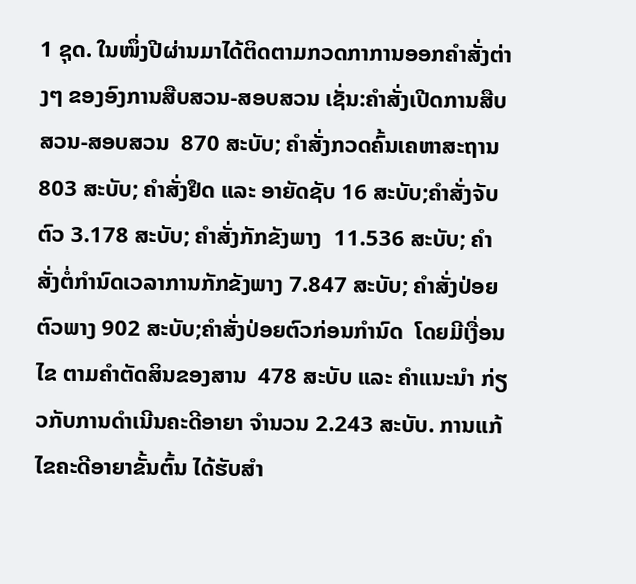1 ຊຸດ. ໃນໜຶ່ງປີຜ່ານມາໄດ້ຕິດຕາມກວດກາການອອກຄໍາສັ່ງຕ່າງໆ ຂອງອົງການສືບສວນ-ສອບສວນ ເຊັ່ນ:ຄໍາສັ່ງເປີດການສືບສວນ-ສອບສວນ  870 ສະບັບ; ຄໍາສັ່ງກວດຄົ້ນເຄຫາສະຖານ 803 ສະບັບ; ຄໍາສັ່ງຢຶດ ແລະ ອາຍັດຊັບ 16 ສະບັບ;ຄໍາສັ່ງຈັບຕົວ 3.178 ສະບັບ; ຄໍາສັ່ງກັກຂັງພາງ  11.536 ສະບັບ; ຄໍາສັ່ງຕໍ່ກໍານົດເວລາການກັກຂັງພາງ 7.847 ສະບັບ; ຄໍາສັ່ງປ່ອຍຕົວພາງ 902 ສະບັບ;ຄໍາສັ່ງປ່ອຍຕົວກ່ອນກໍານົດ  ໂດຍມີເງື່ອນໄຂ ຕາມຄໍາຕັດສິນຂອງສານ  478 ສະບັບ ແລະ ຄໍາແນະນໍາ ກ່ຽວກັບການດໍາເນີນຄະດີອາຍາ ຈໍານວນ 2.243 ສະບັບ. ການແກ້ໄຂຄະດີອາຍາຂັ້ນຕົ້ນ ໄດ້ຮັບສໍາ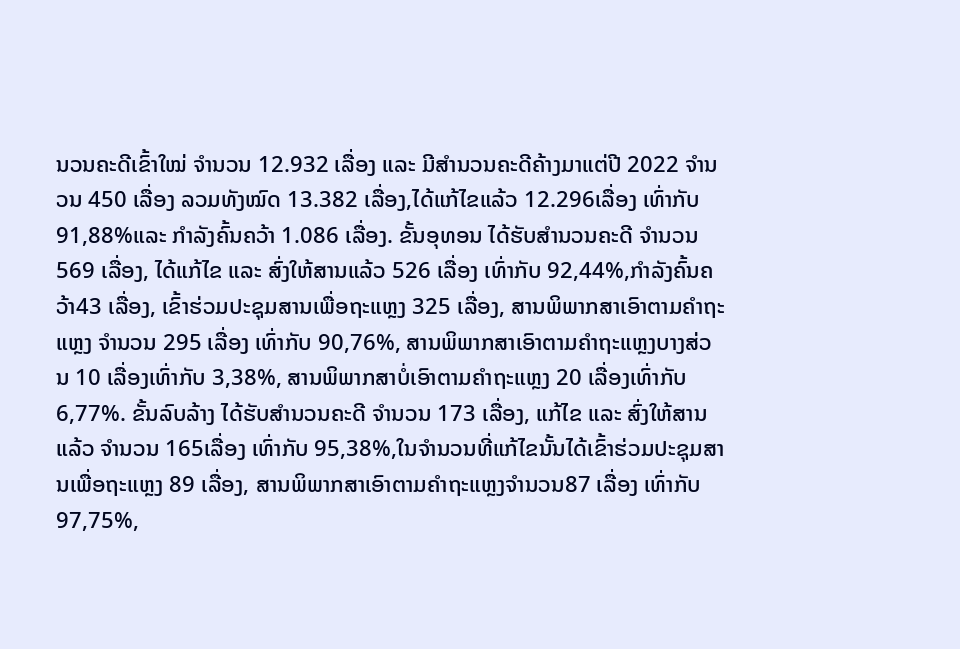ນວນຄະດີເຂົ້າໃໝ່ ຈໍານວນ 12.932 ເລື່ອງ ແລະ ມີສໍານວນຄະດີຄ້າງມາແຕ່ປີ 2022 ຈຳນວນ 450 ເລື່ອງ ລວມທັງໝົດ 13.382 ເລື່ອງ,ໄດ້ແກ້ໄຂແລ້ວ 12.296ເລື່ອງ ເທົ່າກັບ 91,88%ແລະ ກໍາລັງຄົ້ນຄວ້າ 1.086 ເລື່ອງ. ຂັ້ນອຸທອນ ໄດ້ຮັບສໍານວນຄະດີ ຈໍານວນ569 ເລື່ອງ, ໄດ້ແກ້ໄຂ ແລະ ສົ່ງໃຫ້ສານແລ້ວ 526 ເລື່ອງ ເທົ່າກັບ 92,44%,ກໍາລັງຄົ້ນຄວ້າ43 ເລື່ອງ, ເຂົ້າຮ່ວມປະຊຸມສານເພື່ອຖະແຫຼງ 325 ເລື່ອງ, ສານພິພາກສາເອົາຕາມຄໍາຖະແຫຼງ ຈໍານວນ 295 ເລື່ອງ ເທົ່າກັບ 90,76%, ສານພິພາກສາເອົາຕາມຄໍາຖະແຫຼງບາງສ່ວນ 10 ເລື່ອງເທົ່າກັບ 3,38%, ສານພິພາກສາບໍ່ເອົາຕາມຄໍາຖະແຫຼງ 20 ເລື່ອງເທົ່າກັບ 6,77%. ຂັ້ນລົບລ້າງ ໄດ້ຮັບສໍານວນຄະດີ ຈໍານວນ 173 ເລື່ອງ, ແກ້ໄຂ ແລະ ສົ່ງໃຫ້ສານແລ້ວ ຈໍານວນ 165ເລື່ອງ ເທົ່າກັບ 95,38%,ໃນຈໍານວນທີ່ແກ້ໄຂນັ້ນໄດ້ເຂົ້າຮ່ວມປະຊຸມສານເພື່ອຖະແຫຼງ 89 ເລື່ອງ, ສານພິພາກສາເອົາຕາມຄໍາຖະແຫຼງຈໍານວນ87 ເລື່ອງ ເທົ່າກັບ 97,75%,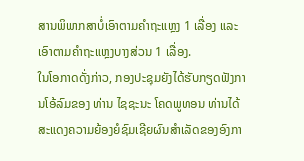ສານພິພາກສາບໍ່ເອົາຕາມຄໍາຖະແຫຼງ 1 ເລື່ອງ ແລະ ເອົາຕາມຄໍາຖະແຫຼງບາງສ່ວນ 1 ເລື່ອງ.
ໃນໂອກາດດັ່ງກ່າວ, ກອງປະຊຸມຍັງໄດ້ຮັບກຽດຟັງການໂອ້ລົມຂອງ ທ່ານ ໄຊຊະນະ ໂຄດພູທອນ ທ່ານໄດ້ສະແດງຄວາມຍ້ອງຍໍຊົມເຊີຍຜົນສຳເລັດຂອງອົງກາ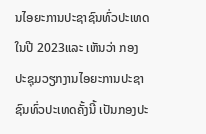ນໄອຍະການປະຊາຊົນທົ່ວປະເທດ ໃນປີ 2023ແລະ ເຫັນວ່າ ກອງປະຊຸມວຽກງານໄອຍະການປະຊາຊົນທົ່ວປະເທດຄັ້ງນີ້ ເປັນກອງປະ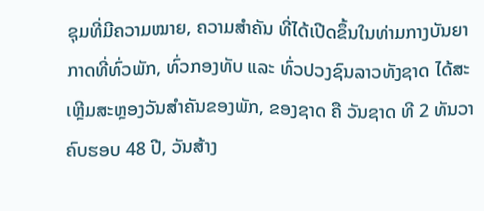ຊຸມທີ່ມີຄວາມໝາຍ, ຄວາມສໍາຄັນ ທີ່ໄດ້ເປີດຂຶ້ນໃນທ່າມກາງບັນຍາກາດທີ່ທົ່ວພັກ, ທົ່ວກອງທັບ ແລະ ທົ່ວປວງຊົນລາວທັງຊາດ ໄດ້ສະເຫຼີມສະຫຼອງວັນສຳຄັນຂອງພັກ, ຂອງຊາດ ຄື ວັນຊາດ ທີ 2 ທັນວາ ຄົບຮອບ 48 ປີ, ວັນສ້າງ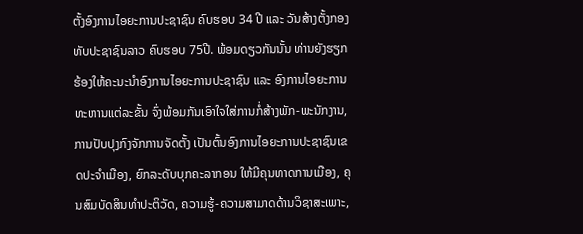ຕັ້ງອົງການໄອຍະການປະຊາຊົນ ຄົບຮອບ 34 ປີ ແລະ ວັນສ້າງຕັ້ງກອງທັບປະຊາຊົນລາວ ຄົບຮອບ 75ປີ. ພ້ອມດຽວກັນນັ້ນ ທ່ານຍັງຮຽກຮ້ອງໃຫ້ຄະນະນຳອົງການໄອຍະການປະຊາຊົນ ແລະ ອົງການໄອຍະການທະຫານແຕ່ລະຂັ້ນ ຈົ່ງພ້ອມກັນເອົາໃຈໃສ່ການກໍ່ສ້າງພັກ-ພະນັກງານ, ການປັບປຸງກົງຈັກການຈັດຕັ້ງ ເປັນຕົ້ນອົງການໄອຍະການປະຊາຊົນເຂດປະຈຳເມືອງ, ຍົກລະດັບບຸກຄະລາກອນ ໃຫ້ມີຄຸນທາດການເມືອງ, ຄຸນສົມບັດສິນທໍາປະຕິວັດ, ຄວາມຮູ້-ຄວາມສາມາດດ້ານວິຊາສະເພາະ,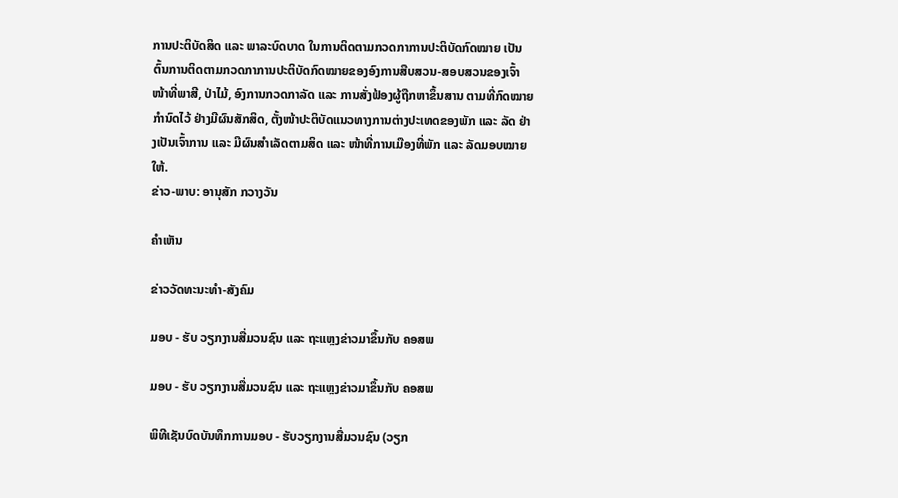ການປະຕິບັດສິດ ແລະ ພາລະບົດບາດ ໃນການຕິດຕາມກວດກາການປະຕິບັດກົດໝາຍ ເປັນຕົ້ນການຕິດຕາມກວດກາການປະຕິບັດກົດໝາຍຂອງອົງການສືບສວນ-ສອບສວນຂອງເຈົ້າໜ້າທີ່ພາສີ, ປ່າໄມ້, ອົງການກວດກາລັດ ແລະ ການສັ່ງຟ້ອງຜູ້ຖືກຫາຂຶ້ນສານ ຕາມທີ່ກົດໝາຍກໍານົດໄວ້ ຢ່າງມີຜົນສັກສິດ, ຕັ້ງໜ້າປະຕິບັດແນວທາງການຕ່າງປະເທດຂອງພັກ ແລະ ລັດ ຢ່າງເປັນເຈົ້າການ ແລະ ມີຜົນສຳເລັດຕາມສິດ ແລະ ໜ້າທີ່ການເມືອງທີ່ພັກ ແລະ ລັດມອບໝາຍໃຫ້.
ຂ່າວ-ພາບ: ອານຸສັກ ກວາງວັນ

ຄໍາເຫັນ

ຂ່າວວັດທະນະທຳ-ສັງຄົມ

ມອບ - ຮັບ ວຽກງານສື່ມວນຊົນ ແລະ ຖະແຫຼງຂ່າວມາຂຶ້ນກັບ ຄອສພ

ມອບ - ຮັບ ວຽກງານສື່ມວນຊົນ ແລະ ຖະແຫຼງຂ່າວມາຂຶ້ນກັບ ຄອສພ

ພິທີເຊັນບົດບັນທຶກການມອບ - ຮັບວຽກງານສື່ມວນຊົນ (ວຽກ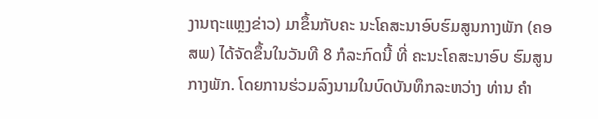ງານຖະແຫຼງຂ່າວ) ມາຂຶ້ນກັບຄະ ນະໂຄສະນາອົບຮົມສູນກາງພັກ (ຄອສພ) ໄດ້ຈັດຂຶ້ນໃນວັນທີ 8 ກໍລະກົດນີ້ ທີ່ ຄະນະໂຄສະນາອົບ ຮົມສູນກາງພັກ. ໂດຍການຮ່ວມລົງນາມໃນບົດບັນທຶກລະຫວ່າງ ທ່ານ ຄຳ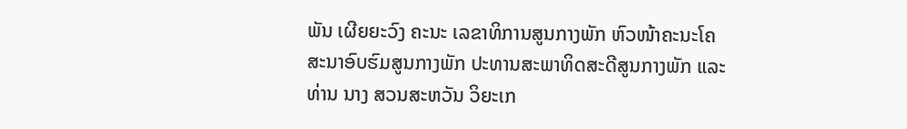ພັນ ເຜີຍຍະວົງ ຄະນະ ເລຂາທິການສູນກາງພັກ ຫົວໜ້າຄະນະໂຄສະນາອົບຮົມສູນກາງພັກ ປະທານສະພາທິດສະດີສູນກາງພັກ ແລະ ທ່ານ ນາງ ສວນສະຫວັນ ວິຍະເກ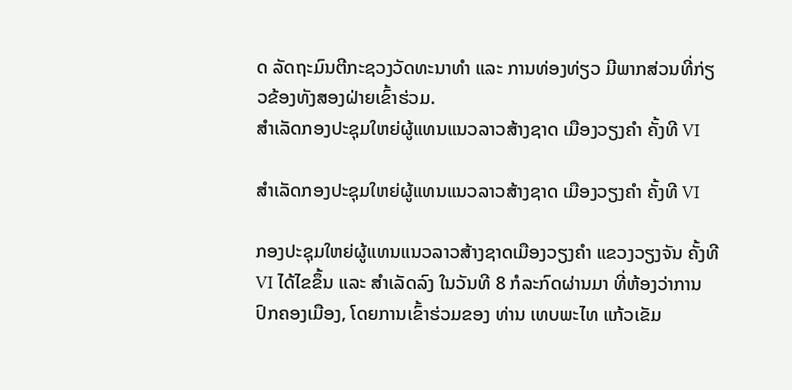ດ ລັດຖະມົນຕີກະຊວງວັດທະນາທຳ ແລະ ການທ່ອງທ່ຽວ ມີພາກສ່ວນທີ່ກ່ຽວຂ້ອງທັງສອງຝ່າຍເຂົ້າຮ່ວມ.
ສຳເລັດກອງປະຊຸມໃຫຍ່ຜູ້ແທນແນວລາວສ້າງຊາດ ເມືອງວຽງຄໍາ ຄັ້ງທີ VI

ສຳເລັດກອງປະຊຸມໃຫຍ່ຜູ້ແທນແນວລາວສ້າງຊາດ ເມືອງວຽງຄໍາ ຄັ້ງທີ VI

ກອງປະຊຸມໃຫຍ່ຜູ້ແທນແນວລາວສ້າງຊາດເມືອງວຽງຄໍາ ແຂວງວຽງຈັນ ຄັ້ງທີ VI ໄດ້ໄຂຂຶ້ນ ແລະ ສຳເລັດລົງ ໃນວັນທີ 8 ກໍລະກົດຜ່ານມາ ທີ່ຫ້ອງວ່າການປົກຄອງເມືອງ, ໂດຍການເຂົ້າຮ່ວມຂອງ ທ່ານ ເທບພະໄທ ແກ້ວເຂັມ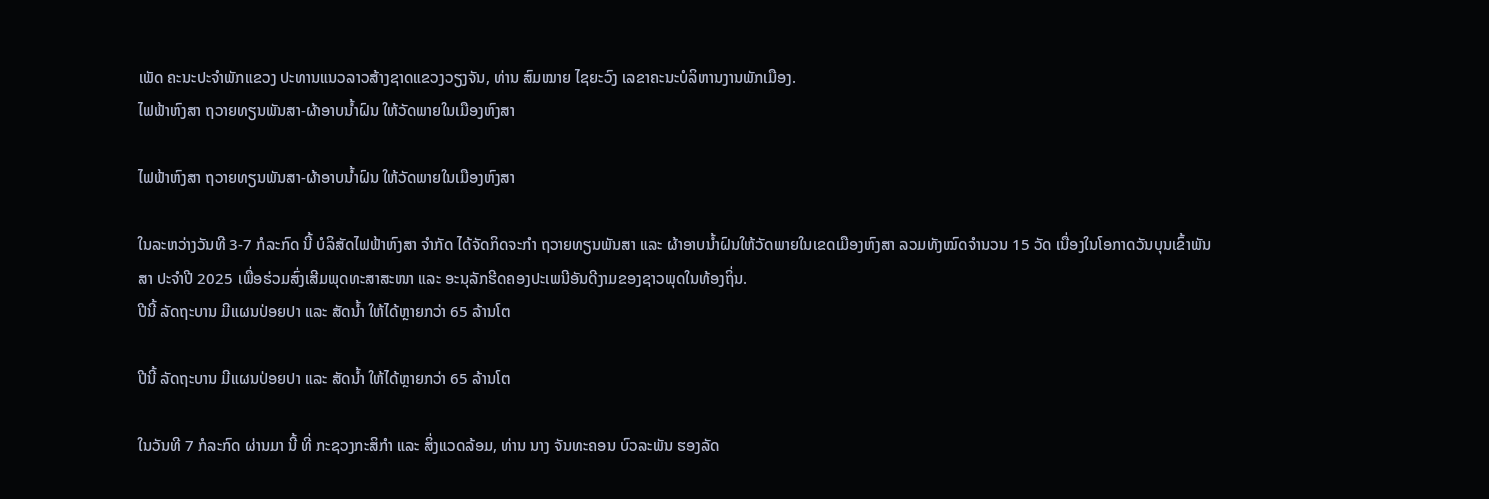ເພັດ ຄະນະປະຈຳພັກແຂວງ ປະທານແນວລາວສ້າງຊາດແຂວງວຽງຈັນ, ທ່ານ ສົມໝາຍ ໄຊຍະວົງ ເລຂາຄະນະບໍລິຫານງານພັກເມືອງ.
ໄຟຟ້າຫົງສາ ຖວາຍທຽນພັນສາ-ຜ້າອາບນໍ້າຝົນ ໃຫ້ວັດພາຍໃນເມືອງຫົງສາ

ໄຟຟ້າຫົງສາ ຖວາຍທຽນພັນສາ-ຜ້າອາບນໍ້າຝົນ ໃຫ້ວັດພາຍໃນເມືອງຫົງສາ

ໃນລະຫວ່າງວັນທີ 3-7 ກໍລະກົດ ນີ້ ບໍລິສັດໄຟຟ້າຫົງສາ ຈໍາກັດ ໄດ້ຈັດກິດຈະກໍາ ຖວາຍທຽນພັນສາ ແລະ ຜ້າອາບນໍ້າຝົນໃຫ້ວັດພາຍໃນເຂດເມືອງຫົງສາ ລວມທັງໝົດຈໍານວນ 15 ວັດ ເນື່ອງໃນໂອກາດວັນບຸນເຂົ້າພັນສາ ປະຈໍາປີ 2025 ເພື່ອຮ່ວມສົ່ງເສີມພຸດທະສາສະໜາ ແລະ ອະນຸລັກຮີດຄອງປະເພນີອັນດີງາມຂອງຊາວພຸດໃນທ້ອງຖິ່ນ.
ປີນີ້ ລັດຖະບານ ມີແຜນປ່ອຍປາ ແລະ ສັດນໍ້າ ໃຫ້ໄດ້ຫຼາຍກວ່າ 65 ລ້ານໂຕ

ປີນີ້ ລັດຖະບານ ມີແຜນປ່ອຍປາ ແລະ ສັດນໍ້າ ໃຫ້ໄດ້ຫຼາຍກວ່າ 65 ລ້ານໂຕ

ໃນວັນທີ 7 ກໍລະກົດ ຜ່ານມາ ນີ້ ທີ່ ກະຊວງກະສິກໍາ ແລະ ສິ່ງແວດລ້ອມ, ທ່ານ ນາງ ຈັນທະຄອນ ບົວລະພັນ ຮອງລັດ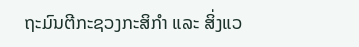ຖະມົນຕີກະຊວງກະສິກໍາ ແລະ ສິ່ງແວ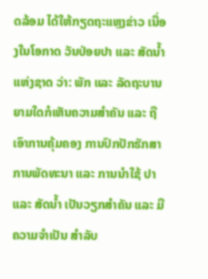ດລ້ອມ ໄດ້ໃຫ້ກຽດຖະແຫຼງຂ່າວ ເນື່ອງໃນໂອກາດ ວັນປ່ອຍປາ ແລະ ສັດນໍ້າແຫ່ງຊາດ ວ່າ: ພັກ ແລະ ລັດຖະບານ ຍາມໃດກໍເຫັນຄວາມສໍາຄັນ ແລະ ຖືເອົາການຄຸ້ມຄອງ ການປົກປັກຮັກສາ ການພັດທະນາ ແລະ ການນຳໃຊ້ ປາ ແລະ ສັດນໍ້າ ເປັນວຽກສຳຄັນ ແລະ ມີຄວາມຈໍາເປັນ ສໍາລັບ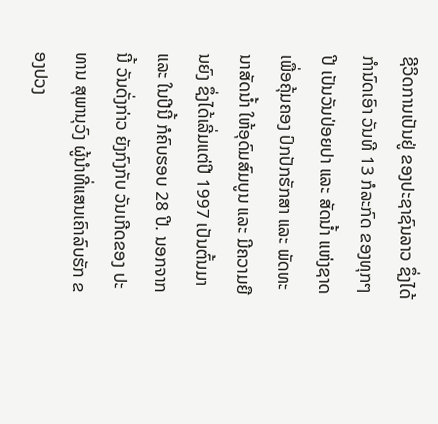ຊີວິດການເປັນຢູ່ ຂອງປະຊາຊົນລາວ ຊຶ່ງໄດ້ກຳນົດເອົາ ວັນທີ 13 ກໍລະກົດ ຂອງທຸກໆປີ ເປັນວັນປ່ອຍປາ ແລະ ສັດນໍ້າ ແຫ່ງຊາດ ເພື່ອຄຸ້ມຄອງ ປົກປັກຮັກສາ ແລະ ພັດທະນາສັດນ້ຳ ໃຫ້ອຸດົມສົມບູນ ແລະ ມີຄວາມຍືນຍົງ ຊຶ່ງໄດ້ເລີ່ມແຕ່ປີ 1997 ເປັນຕົ້ນມາ ແລະ ໃນປີນີ້ ກໍຄົບຮອບ 28 ປີ. ນອກຈາກນີ້ ວັນດັ່ງກ່າວ ຍັງກົງກັບ ວັນເກີດຂອງ ປະທານ ສຸພານຸວົງ ຜູ້ນໍາທີ່ແສນເຄົາລົບຮັກ ຂອງປວງ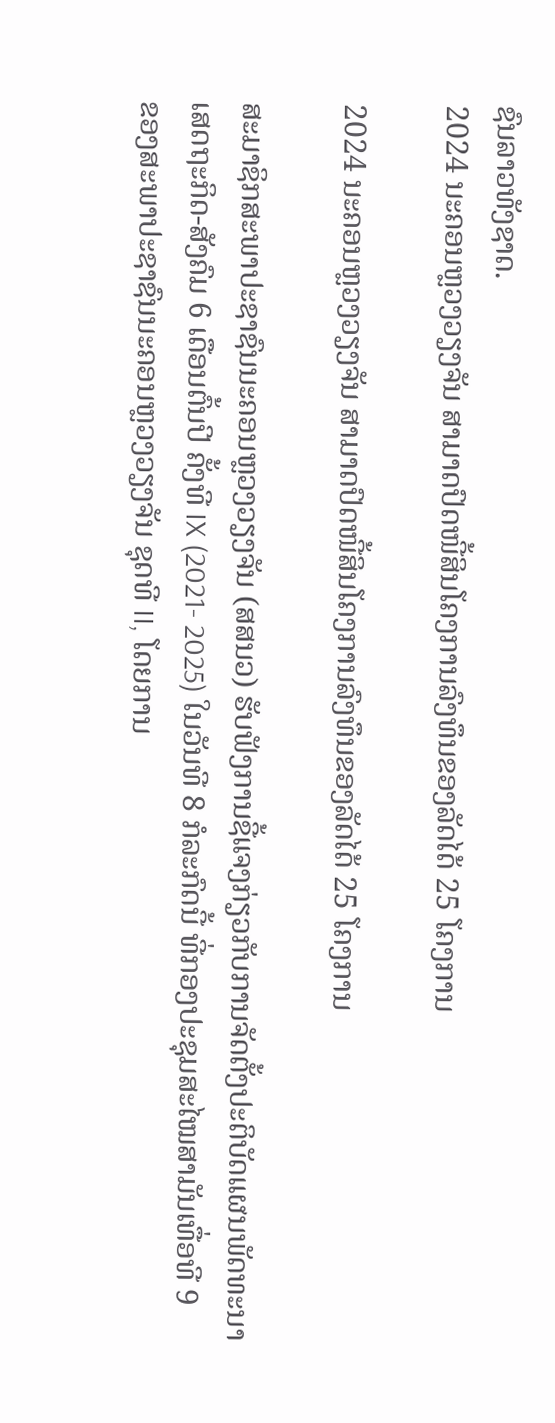ຊົນລາວທັງຊາດ.
2024 ນະຄອນຫຼວງວຽງຈັນ ສາມາດປົດໜີ້ສິນໂຄງການລົງທຶນຂອງລັດໄດ້ 25 ໂຄງການ

2024 ນະຄອນຫຼວງວຽງຈັນ ສາມາດປົດໜີ້ສິນໂຄງການລົງທຶນຂອງລັດໄດ້ 25 ໂຄງການ

ສະມາຊິກສະພາປະຊາຊົນນະຄອນຫຼວງວຽງຈັນ (ສສນວ) ຮັບຟັງການຊີ້ແຈງກ່ຽວກັບການຈັດຕັ້ງປະຕິບັດແຜນພັດທະນາເສດຖະກິດ-ສັງຄົມ 6 ເດືອນຕົ້ນປີ ຄັ້ງທີ IX (2021- 2025) ໃນວັນທີ 8 ກໍລະກົດນີ້ ທີ່ກອງປະຊຸມສະໄໝສາມັນເທື່ອທີ 9 ຂອງສະພາປະຊາຊົນນະຄອນຫຼວງວຽງຈັນ ຊຸດທີ II, ໂດຍການ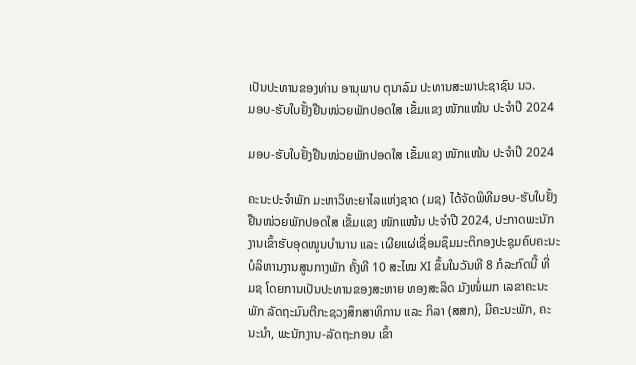ເປັນປະທານຂອງທ່ານ ອານຸພາບ ຕຸນາລົມ ປະທານສະພາປະຊາຊົນ ນວ.
ມອບ-ຮັບໃບຢັ້ງຢືນໜ່ວຍພັກປອດໃສ ເຂັ້ມແຂງ ໜັກແໜ້ນ ປະຈຳປີ 2024

ມອບ-ຮັບໃບຢັ້ງຢືນໜ່ວຍພັກປອດໃສ ເຂັ້ມແຂງ ໜັກແໜ້ນ ປະຈຳປີ 2024

ຄະນະປະຈຳພັກ ມະຫາວິທະຍາໄລແຫ່ງຊາດ (ມຊ) ໄດ້ຈັດພິທີມອບ-ຮັບໃບຢັ້ງຢືນໜ່ວຍພັກປອດໃສ ເຂັ້ມແຂງ ໜັກແໜ້ນ ປະຈຳປີ 2024, ປະກາດພະນັກງານເຂົ້າຮັບອຸດໜູນບຳນານ ແລະ ເຜີຍແຜ່ເຊື່ອມຊຶມມະຕິກອງປະຊຸມຄົບຄະນະບໍລິຫານງານສູນກາງພັກ ຄັ້ງທີ 10 ສະໄໝ XI ຂຶ້ນໃນວັນທີ 8 ກໍລະກົດນີ້ ທີ່ ມຊ ໂດຍການເປັນປະທານຂອງສະຫາຍ ທອງສະລິດ ມັງໜໍ່ເມກ ເລຂາຄະນະພັກ ລັດຖະມົນຕີກະຊວງສຶກສາທິການ ແລະ ກິລາ (ສສກ), ມີຄະນະພັກ, ຄະນະນຳ, ພະນັກງານ-ລັດຖະກອນ ເຂົ້າ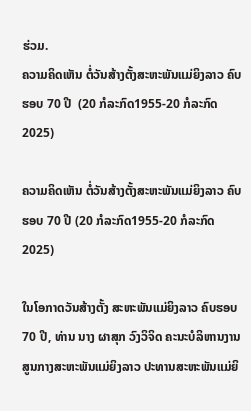ຮ່ວມ.
ຄວາມຄິດເຫັນ ຕໍ່ວັນສ້າງຕັ້ງສະຫະພັນແມ່ຍິງລາວ ຄົບຮອບ 70 ປີ  (20 ກໍລະກົດ1955-20 ກໍລະກົດ 2025)

ຄວາມຄິດເຫັນ ຕໍ່ວັນສ້າງຕັ້ງສະຫະພັນແມ່ຍິງລາວ ຄົບຮອບ 70 ປີ (20 ກໍລະກົດ1955-20 ກໍລະກົດ 2025)

ໃນໂອກາດວັນສ້າງຕັ້ງ ສະຫະພັນແມ່ຍິງລາວ ຄົບຮອບ 70 ປີ, ທ່ານ ນາງ ຜາສຸກ ວົງວິຈິດ ຄະນະບໍລິຫານງານສູນກາງສະຫະພັນແມ່ຍິງລາວ ປະທານສະຫະພັນແມ່ຍິ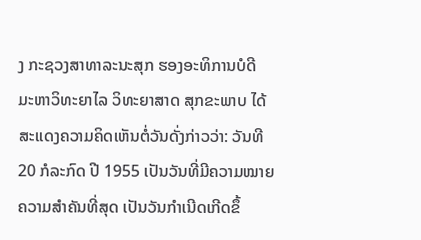ງ ກະຊວງສາທາລະນະສຸກ ຮອງອະທິການບໍດີ ມະຫາວິທະຍາໄລ ວິທະຍາສາດ ສຸກຂະພາບ ໄດ້ສະແດງຄວາມຄິດເຫັນຕໍ່ວັນດັ່ງກ່າວວ່າ: ວັນທີ 20 ກໍລະກົດ ປີ 1955 ເປັນວັນທີ່ມີຄວາມໝາຍຄວາມສຳຄັນທີ່ສຸດ ເປັນວັນກຳເນີດເກີດຂຶ້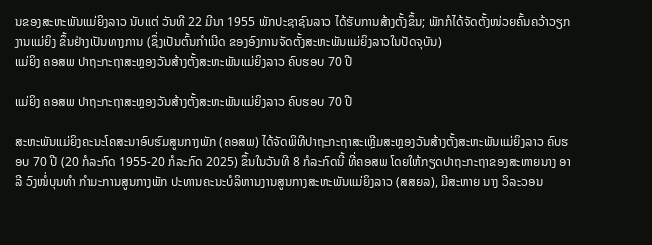ນຂອງສະຫະພັນແມ່ຍິງລາວ ນັບແຕ່ ວັນທີ 22 ມີນາ 1955 ພັກປະຊາຊົນລາວ ໄດ້ຮັບການສ້າງຕັ້ງຂຶ້ນ; ພັກກໍໄດ້ຈັດຕັ້ງໜ່ວຍຄົ້ນຄວ້າວຽກງານແມ່ຍິງ ຂຶ້ນຢ່າງເປັນທາງການ (ຊຶ່ງເປັນຕົ້ນກຳເນີດ ຂອງອົງການຈັດຕັ້ງສະຫະພັນແມ່ຍິງລາວໃນປັດຈຸບັນ)
ແມ່ຍິງ ຄອສພ ປາຖະກະຖາສະຫຼອງວັນສ້າງຕັ້ງສະຫະພັນແມ່ຍິງລາວ ຄົບຮອບ 70 ປີ

ແມ່ຍິງ ຄອສພ ປາຖະກະຖາສະຫຼອງວັນສ້າງຕັ້ງສະຫະພັນແມ່ຍິງລາວ ຄົບຮອບ 70 ປີ

ສະຫະພັນແມ່ຍິງຄະນະໂຄສະນາອົບຮົມສູນກາງພັກ (ຄອສພ) ໄດ້ຈັດພິທີປາຖະກະຖາສະເຫຼີມສະຫຼອງວັນສ້າງຕັ້ງສະຫະພັນແມ່ຍິງລາວ ຄົບຮອບ 70 ປີ (20 ກໍລະກົດ 1955-20 ກໍລະກົດ 2025) ຂຶ້ນໃນວັນທີ 8 ກໍລະກົດນີ້ ທີ່ຄອສພ ໂດຍໃຫ້ກຽດປາຖະກະຖາຂອງສະຫາຍນາງ ອາລີ ວົງໜໍ່ບຸນທໍາ ກໍາມະການສູນກາງພັກ ປະທານຄະນະບໍລິຫານງານສູນກາງສະຫະພັນແມ່ຍິງລາວ (ສສຍລ), ມີສະຫາຍ ນາງ ວິລະວອນ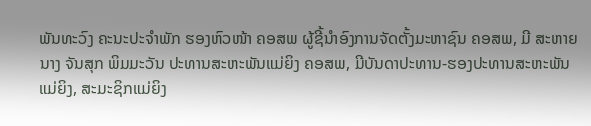ພັນທະວົງ ຄະນະປະຈໍາພັກ ຮອງຫົວໜ້າ ຄອສພ ຜູ້ຊີ້ນໍາອົງການຈັດຕັ້ງມະຫາຊົນ ຄອສພ, ມີ ສະຫາຍ ນາງ ຈັນສຸກ ພິມມະວັນ ປະທານສະຫະພັນແມ່ຍິງ ຄອສພ, ມີບັນດາປະທານ-ຮອງປະທານສະຫະພັນແມ່ຍິງ, ສະມະຊິກແມ່ຍິງ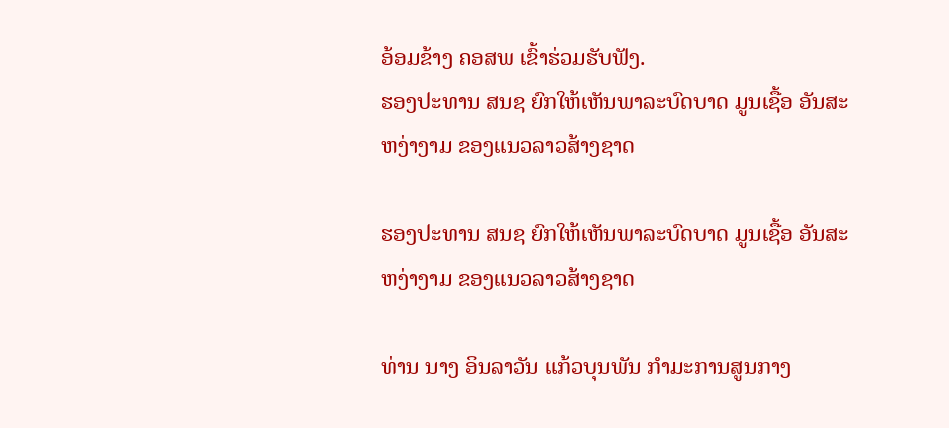ອ້ອມຂ້າງ ຄອສພ ເຂົ້າຮ່ວມຮັບຟັງ.
ຮອງປະທານ ສນຊ ຍົກໃຫ້ເຫັນພາລະບົດບາດ ມູນເຊື້ອ ອັນສະຫງ່າງາມ ຂອງແນວລາວສ້າງຊາດ

ຮອງປະທານ ສນຊ ຍົກໃຫ້ເຫັນພາລະບົດບາດ ມູນເຊື້ອ ອັນສະຫງ່າງາມ ຂອງແນວລາວສ້າງຊາດ

ທ່ານ ນາງ ອິນລາວັນ ແກ້ວບຸນພັນ ກຳມະການສູນກາງ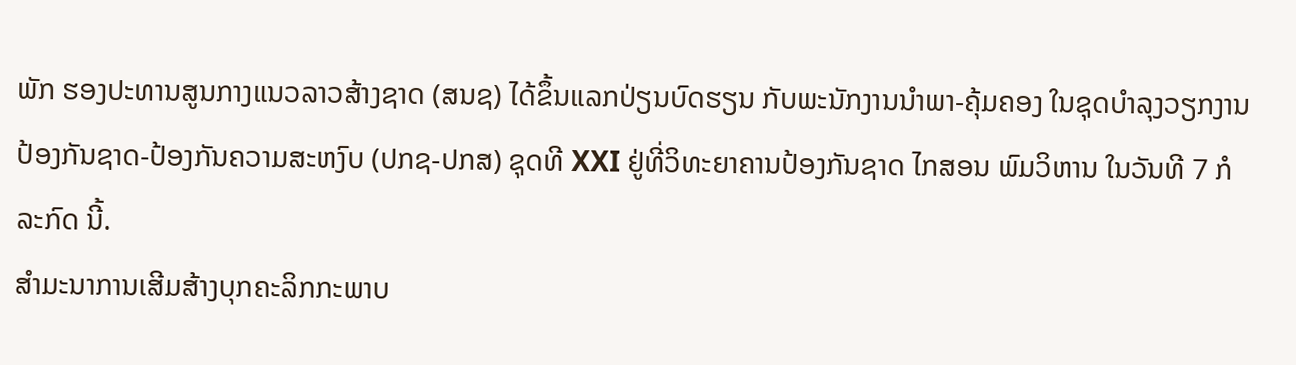ພັກ ຮອງປະທານສູນກາງແນວລາວສ້າງຊາດ (ສນຊ) ໄດ້ຂຶ້ນແລກປ່ຽນບົດຮຽນ ກັບພະນັກງານນຳພາ-ຄຸ້ມຄອງ ໃນຊຸດບຳລຸງວຽກງານປ້ອງກັນຊາດ-ປ້ອງກັນຄວາມສະຫງົບ (ປກຊ-ປກສ) ຊຸດທີ XXI ຢູ່ທີ່ວິທະຍາຄານປ້ອງກັນຊາດ ໄກສອນ ພົມວິຫານ ໃນວັນທີ 7 ກໍລະກົດ ນີ້.
ສຳມະນາການເສີມສ້າງບຸກຄະລິກກະພາບ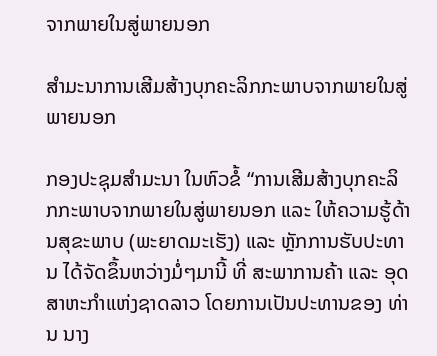ຈາກພາຍໃນສູ່ພາຍນອກ

ສຳມະນາການເສີມສ້າງບຸກຄະລິກກະພາບຈາກພາຍໃນສູ່ພາຍນອກ

ກອງປະຊຸມສຳມະນາ ໃນຫົວຂໍ້ “ການເສີມສ້າງບຸກຄະລິກກະພາບຈາກພາຍໃນສູ່ພາຍນອກ ແລະ ໃຫ້ຄວາມຮູ້ດ້ານສຸຂະພາບ (ພະຍາດມະເຮັງ) ແລະ ຫຼັກການຮັບປະທານ ໄດ້ຈັດຂຶ້ນຫວ່າງມໍ່ໆມານີ້ ທີ່ ສະພາການຄ້າ ແລະ ອຸດສາຫະກຳແຫ່ງຊາດລາວ ໂດຍການເປັນປະທານຂອງ ທ່ານ ນາງ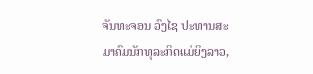ຈັນທະຈອນ ວົງໄຊ ປະທານສະມາຄົມນັກທຸລະກິດແມ່ຍິງລາວ,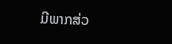ມີພາກສ່ວ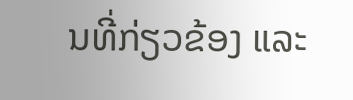ນທີ່ກ່ຽວຂ້ອງ ແລະ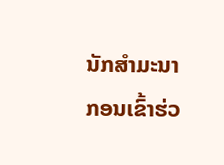ນັກສຳມະນາກອນເຂົ້າຮ່ວ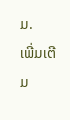ມ.
ເພີ່ມເຕີມ